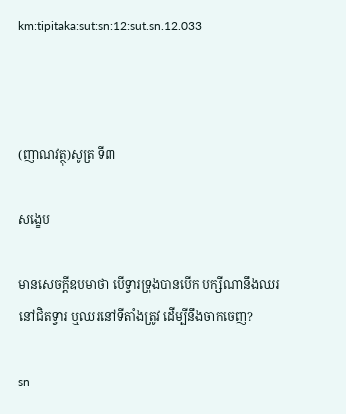km:tipitaka:sut:sn:12:sut.sn.12.033



(ញាណវត្ថុ)សូត្រ ទី៣

សង្ខេប

មានសេចក្តីឧបមាថា បើទ្វារទ្រុងបានបើក បក្សីណានឹងឈរនៅជិតទ្វារ ឬឈរនៅទីតាំងត្រូវ ដើម្បីនឹងចាកចេញ?

sn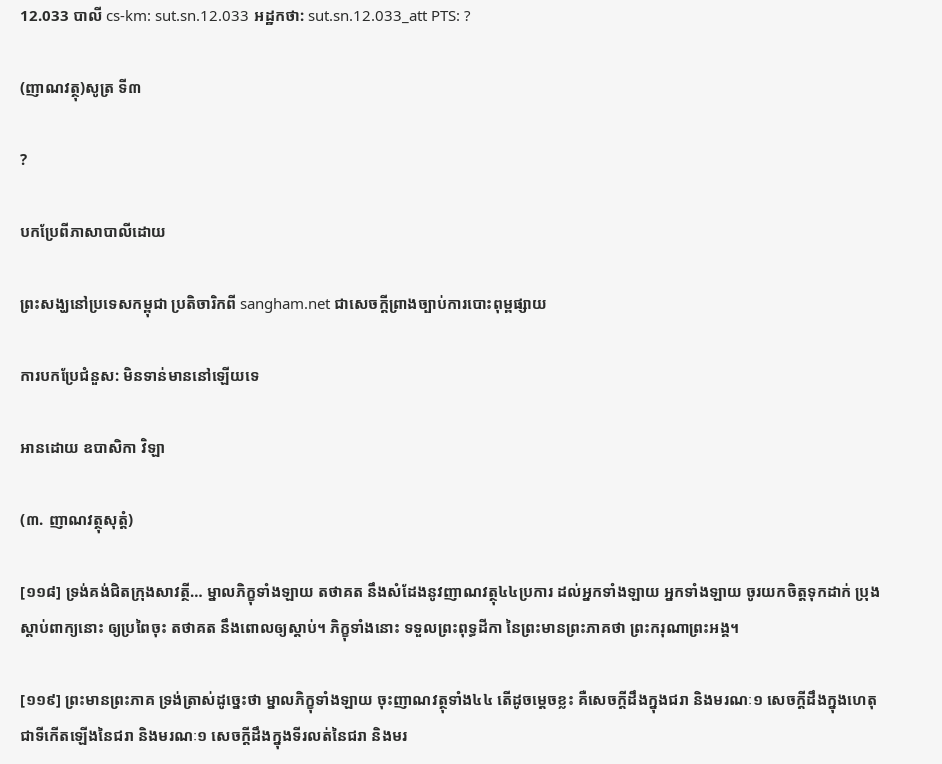12.033 បាលី cs-km: sut.sn.12.033 អដ្ឋកថា: sut.sn.12.033_att PTS: ?

(ញាណវត្ថុ)សូត្រ ទី៣

?

បកប្រែពីភាសាបាលីដោយ

ព្រះសង្ឃនៅប្រទេសកម្ពុជា ប្រតិចារិកពី sangham.net ជាសេចក្តីព្រាងច្បាប់ការបោះពុម្ពផ្សាយ

ការបកប្រែជំនួស: មិនទាន់មាននៅឡើយទេ

អានដោយ ឧបាសិកា វិឡា

(៣. ញាណវត្ថុសុត្តំ)

[១១៨] ទ្រង់គង់ជិតក្រុងសាវត្ថី… ម្នាលភិក្ខុទាំងឡាយ តថាគត នឹងសំដែងនូវញាណវត្ថុ៤៤ប្រការ ដល់អ្នកទាំងឡាយ អ្នកទាំងឡាយ ចូរយកចិត្តទុកដាក់ ប្រុងស្តាប់ពាក្យនោះ ឲ្យប្រពៃចុះ តថាគត នឹងពោលឲ្យស្តាប់។ ភិក្ខុទាំងនោះ ទទួលព្រះពុទ្ធដីកា នៃព្រះមានព្រះភាគថា ព្រះករុណាព្រះអង្គ។

[១១៩] ព្រះមានព្រះភាគ ទ្រង់ត្រាស់ដូច្នេះថា ម្នាលភិក្ខុទាំងឡាយ ចុះញាណវត្ថុទាំង៤៤ តើដូចម្តេចខ្លះ គឺសេចក្តីដឹងក្នុងជរា និងមរណៈ១ សេចក្តីដឹងក្នុងហេតុ ជាទីកើតឡើងនៃជរា និងមរណៈ១ សេចក្តីដឹងក្នុងទីរលត់នៃជរា និងមរ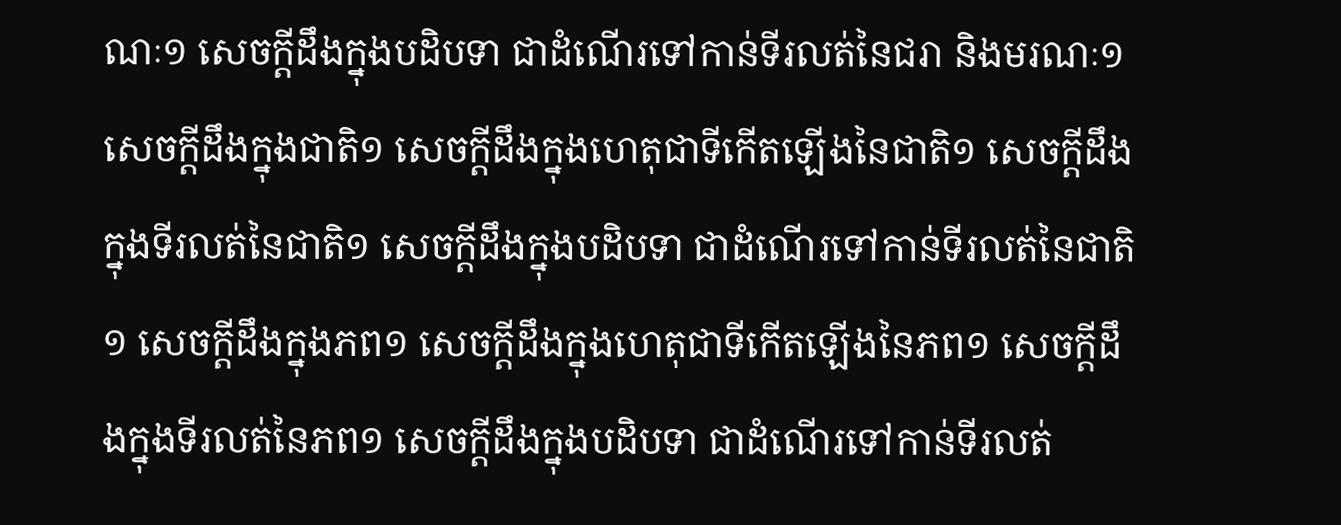ណៈ១ សេចក្តីដឹងក្នុងបដិបទា ជាដំណើរទៅកាន់ទីរលត់នៃជរា និងមរណៈ១ សេចក្តីដឹងក្នុងជាតិ១ សេចក្តីដឹងក្នុងហេតុជាទីកើតឡើងនៃជាតិ១ សេចក្តីដឹងក្នុងទីរលត់នៃជាតិ១ សេចក្តីដឹងក្នុងបដិបទា ជាដំណើរទៅកាន់ទីរលត់នៃជាតិ១ សេចក្តីដឹងក្នុងភព១ សេចក្តីដឹងក្នុងហេតុជាទីកើតឡើងនៃភព១ សេចក្តីដឹងក្នុងទីរលត់នៃភព១ សេចក្តីដឹងក្នុងបដិបទា ជាដំណើរទៅកាន់ទីរលត់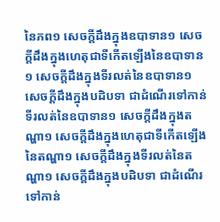នៃភព១ សេចក្តីដឹងក្នុងឧបាទាន១ សេចក្តីដឹងក្នុងហេតុជាទីកើតឡើងនៃឧបាទាន១ សេចក្តីដឹងក្នុងទីរលត់នៃឧបាទាន១ សេចក្តីដឹងក្នុងបដិបទា ជាដំណើរទៅកាន់ទីរលត់នៃឧបាទាន១ សេចក្តីដឹងក្នុងតណ្ហា១ សេចក្តីដឹងក្នុងហេតុជាទីកើតឡើងនៃតណ្ហា១ សេចក្តីដឹងក្នុងទីរលត់នៃតណ្ហា១ សេចក្តីដឹងក្នុងបដិបទា ជាដំណើរទៅកាន់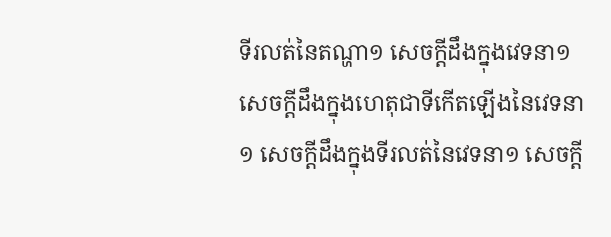ទីរលត់នៃតណ្ហា១ សេចក្តីដឹងក្នុងវេទនា១ សេចក្តីដឹងក្នុងហេតុជាទីកើតឡើងនៃវេទនា១ សេចក្តីដឹងក្នុងទីរលត់នៃវេទនា១ សេចក្តី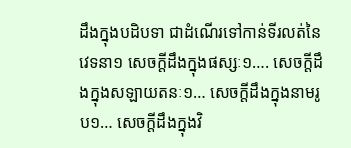ដឹងក្នុងបដិបទា ជាដំណើរទៅកាន់ទីរលត់នៃវេទនា១ សេចក្តីដឹងក្នុងផស្សៈ១…. សេចក្តីដឹងក្នុងសឡាយតនៈ១… សេចក្តីដឹងក្នុងនាមរូប១… សេចក្តីដឹងក្នុងវិ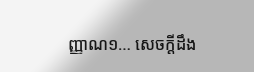ញ្ញាណ១… សេចក្តីដឹង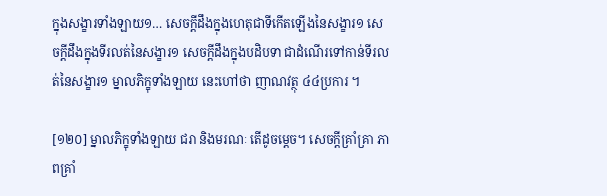ក្នុងសង្ខារទាំងឡាយ១… សេចក្តីដឹងក្នុងហេតុជាទីកើតឡើងនៃសង្ខារ១ សេចក្តីដឹងក្នុងទីរលត់នៃសង្ខារ១ សេចក្តីដឹងក្នុងបដិបទា ជាដំណើរទៅកាន់ទីរលត់នៃសង្ខារ១ ម្នាលភិក្ខុទាំងឡាយ នេះហៅថា ញាណវត្ថុ ៤៤ប្រការ ។

[១២០] ម្នាលភិក្ខុទាំងឡាយ ជរា និងមរណៈ តើដូចម្តេច។ សេចក្តីគ្រាំគ្រា ភាពគ្រាំ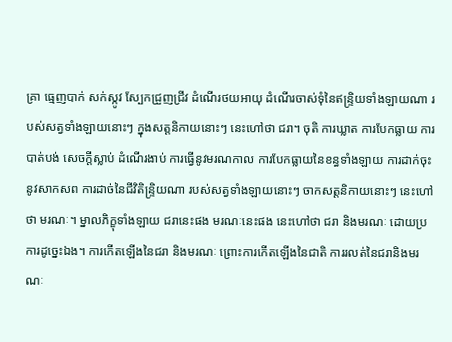គ្រា ធ្មេញបាក់ សក់ស្កូវ ស្បែកជ្រួញជ្រីវ ដំណើរថយអាយុ ដំណើរចាស់ទុំនៃឥន្ទ្រិយទាំងឡាយណា របស់សត្វទាំងឡាយនោះៗ ក្នុងសត្តនិកាយនោះៗ នេះហៅថា ជរា។ ចុតិ ការឃ្លាត ការបែកធ្លាយ ការបាត់បង់ សេចក្តីស្លាប់ ដំណើរងាប់ ការធ្វើនូវមរណកាល ការបែកធ្លាយនៃខន្ធទាំងឡាយ ការដាក់ចុះនូវសាកសព ការដាច់នៃជីវិតិន្ទ្រិយណា របស់សត្វទាំងឡាយនោះៗ ចាកសត្តនិកាយនោះៗ នេះហៅថា មរណៈ។ ម្នាលភិក្ខុទាំងឡាយ ជរានេះផង មរណៈនេះផង នេះហៅថា ជរា និងមរណៈ ដោយប្រការដូច្នេះឯង។ ការកើតឡើងនៃជរា និងមរណៈ ព្រោះការកើតឡើងនៃជាតិ ការរលត់នៃជរានិងមរណៈ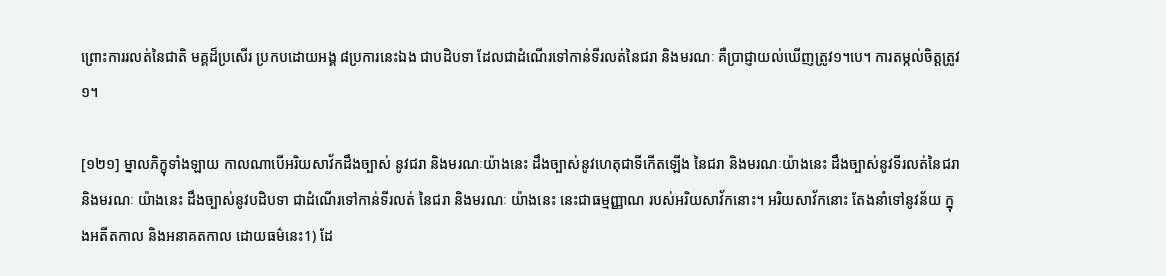ព្រោះការរលត់នៃជាតិ មគ្គដ៏ប្រសើរ ប្រកបដោយអង្គ ៨ប្រការនេះឯង ជាបដិបទា ដែលជាដំណើរទៅកាន់ទីរលត់នៃជរា និងមរណៈ គឺប្រាជ្ញាយល់ឃើញត្រូវ១។បេ។ ការតម្កល់ចិត្តត្រូវ១។

[១២១] ម្នាលភិក្ខុទាំងឡាយ កាលណាបើអរិយសាវ័កដឹងច្បាស់ នូវជរា និងមរណៈយ៉ាងនេះ ដឹងច្បាស់នូវហេតុជាទីកើតឡើង នៃជរា និងមរណៈយ៉ាងនេះ ដឹងច្បាស់នូវទីរលត់នៃជរា និងមរណៈ យ៉ាងនេះ ដឹងច្បាស់នូវបដិបទា ជាដំណើរទៅកាន់ទីរលត់ នៃជរា និងមរណៈ យ៉ាងនេះ នេះជាធម្មញ្ញាណ របស់អរិយសាវ័កនោះ។ អរិយសាវ័កនោះ តែងនាំទៅនូវន័យ ក្នុងអតីតកាល និងអនាគតកាល ដោយធម៌នេះ1) ដែ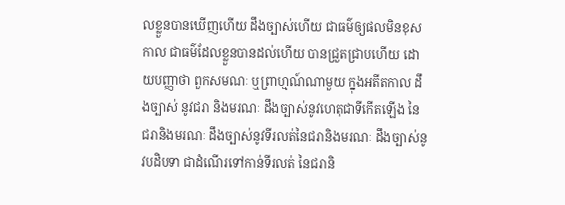លខ្លួនបានឃើញហើយ ដឹងច្បាស់ហើយ ជាធម៌ឲ្យផលមិនខុសកាល ជាធម៌ដែលខ្លួនបានដល់ហើយ បានជ្រួតជ្រាបហើយ ដោយបញ្ញាថា ពួកសមណៈ ឬព្រាហ្មណ៍ណាមួយ ក្នុងអតីតកាល ដឹងច្បាស់ នូវជរា និងមរណៈ ដឹងច្បាស់នូវហេតុជាទីកើតឡើង នៃជរានិងមរណៈ ដឹងច្បាស់នូវទីរលត់នៃជរានិងមរណៈ ដឹងច្បាស់នូវបដិបទា ជាដំណើរទៅកាន់ទីរលត់ នៃជរានិ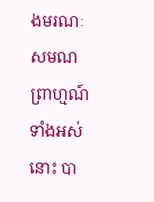ងមរណៈ សមណព្រាហ្មណ៍ទាំងអស់នោះ បា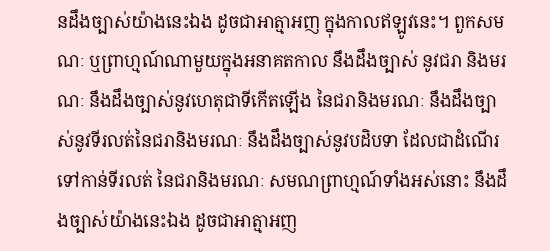នដឹងច្បាស់យ៉ាងនេះឯង ដូចជាអាត្មាអញ ក្នុងកាលឥឡូវនេះ។ ពួកសមណៈ ឬព្រាហ្មណ៍ណាមួយក្នុងអនាគតកាល នឹងដឹងច្បាស់ នូវជរា និងមរណៈ នឹងដឹងច្បាស់នូវហេតុជាទីកើតឡើង នៃជរានិងមរណៈ នឹងដឹងច្បាស់នូវទីរលត់នៃជរានិងមរណៈ នឹងដឹងច្បាស់នូវបដិបទា ដែលជាដំណើរទៅកាន់ទីរលត់ នៃជរានិងមរណៈ សមណព្រាហ្មណ៍ទាំងអស់នោះ នឹងដឹងច្បាស់យ៉ាងនេះឯង ដូចជាអាត្មាអញ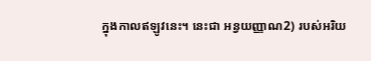ក្នុងកាលឥឡូវនេះ។ នេះជា អន្វយញ្ញាណ2) របស់អរិយ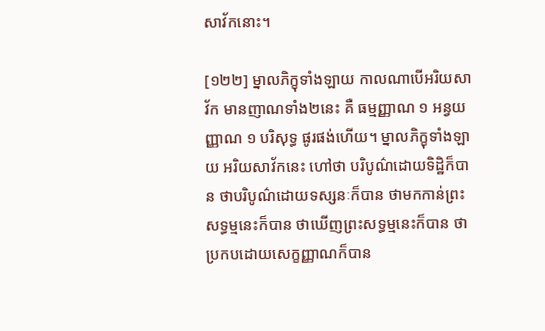សាវ័កនោះ។

[១២២] ម្នាលភិក្ខុទាំងឡាយ កាលណាបើអរិយសាវ័ក មានញាណទាំង២នេះ គឺ ធម្មញ្ញាណ ១ អន្វយញ្ញាណ ១ បរិសុទ្ធ ផូរផង់ហើយ។ ម្នាលភិក្ខុទាំងឡាយ អរិយសាវ័កនេះ ហៅថា បរិបូណ៌ដោយទិដ្ឋិក៏បាន ថាបរិបូណ៌ដោយទស្សនៈក៏បាន ថាមកកាន់ព្រះសទ្ធម្មនេះក៏បាន ថាឃើញព្រះសទ្ធម្មនេះក៏បាន ថាប្រកបដោយសេក្ខញ្ញាណក៏បាន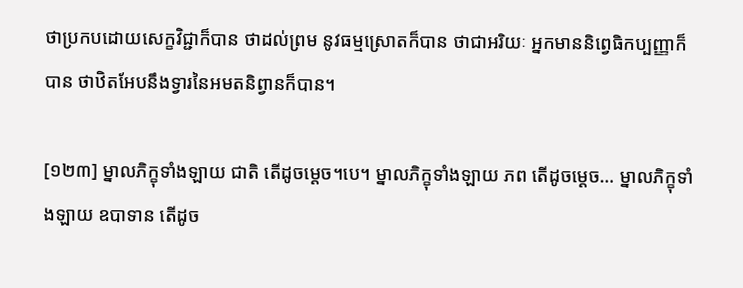ថាប្រកបដោយសេក្ខវិជ្ជាក៏បាន ថាដល់ព្រម នូវធម្មស្រោតក៏បាន ថាជាអរិយៈ អ្នកមាននិព្វេធិកប្បញ្ញាក៏បាន ថាឋិតអែបនឹងទ្វារនៃអមតនិព្វានក៏បាន។

[១២៣] ម្នាលភិក្ខុទាំងឡាយ ជាតិ តើដូចម្តេច។បេ។ ម្នាលភិក្ខុទាំងឡាយ ភព តើដូចម្តេច… ម្នាលភិក្ខុទាំងឡាយ ឧបាទាន តើដូច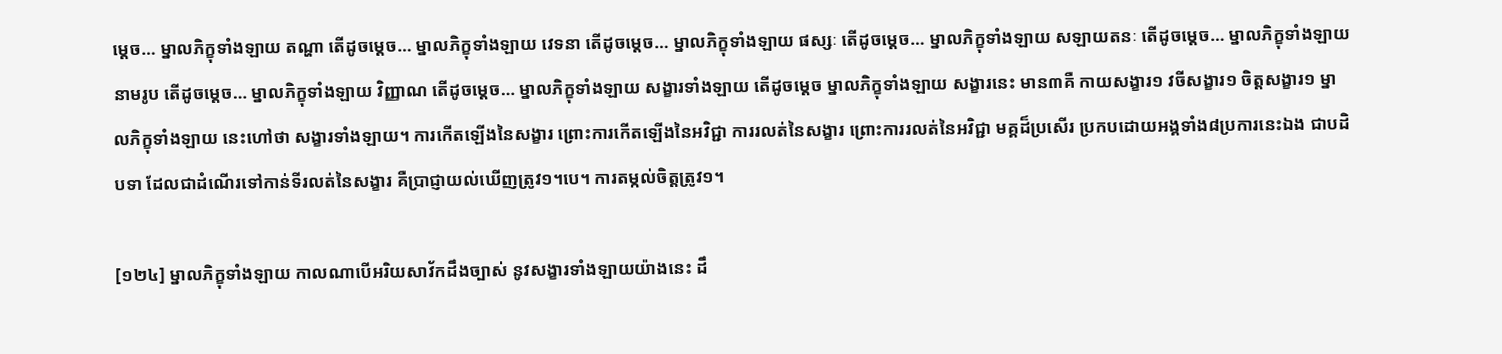ម្តេច… ម្នាលភិក្ខុទាំងឡាយ តណ្ហា តើដូចម្តេច… ម្នាលភិក្ខុទាំងឡាយ វេទនា តើដូចម្តេច… ម្នាលភិក្ខុទាំងឡាយ ផស្សៈ តើដូចម្តេច… ម្នាលភិក្ខុទាំងឡាយ សឡាយតនៈ តើដូចម្តេច… ម្នាលភិក្ខុទាំងឡាយ នាមរូប តើដូចម្តេច… ម្នាលភិក្ខុទាំងឡាយ វិញ្ញាណ តើដូចម្តេច… ម្នាលភិក្ខុទាំងឡាយ សង្ខារទាំងឡាយ តើដូចម្តេច ម្នាលភិក្ខុទាំងឡាយ សង្ខារនេះ មាន៣គឺ កាយសង្ខារ១ វចីសង្ខារ១ ចិត្តសង្ខារ១ ម្នាលភិក្ខុទាំងឡាយ នេះហៅថា សង្ខារទាំងឡាយ។ ការកើតឡើងនៃសង្ខារ ព្រោះការកើតឡើងនៃអវិជ្ជា ការរលត់នៃសង្ខារ ព្រោះការរលត់នៃអវិជ្ជា មគ្គដ៏ប្រសើរ ប្រកបដោយអង្គទាំង៨ប្រការនេះឯង ជាបដិបទា ដែលជាដំណើរទៅកាន់ទីរលត់នៃសង្ខារ គឺប្រាជ្ញាយល់ឃើញត្រូវ១។បេ។ ការតម្កល់ចិត្តត្រូវ១។

[១២៤] ម្នាលភិក្ខុទាំងឡាយ កាលណាបើអរិយសាវ័កដឹងច្បាស់ នូវសង្ខារទាំងឡាយយ៉ាងនេះ ដឹ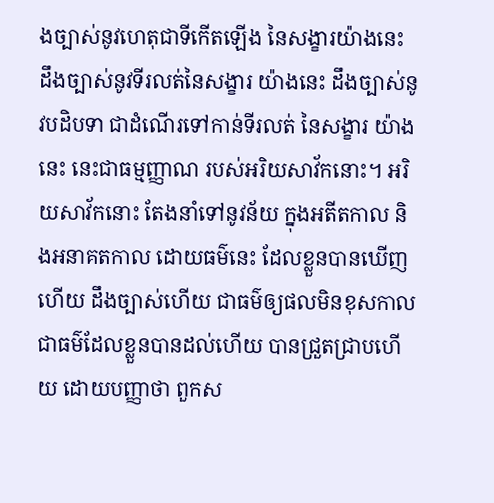ងច្បាស់នូវហេតុជាទីកើតឡើង នៃសង្ខារយ៉ាងនេះ ដឹងច្បាស់នូវទីរលត់នៃសង្ខារ យ៉ាងនេះ ដឹងច្បាស់នូវបដិបទា ជាដំណើរទៅកាន់ទីរលត់ នៃសង្ខារ យ៉ាងនេះ នេះជាធម្មញ្ញាណ របស់អរិយសាវ័កនោះ។ អរិយសាវ័កនោះ តែងនាំទៅនូវន័យ ក្នុងអតីតកាល និងអនាគតកាល ដោយធម៌នេះ ដែលខ្លួនបានឃើញហើយ ដឹងច្បាស់ហើយ ជាធម៌ឲ្យផលមិនខុសកាល ជាធម៌ដែលខ្លួនបានដល់ហើយ បានជ្រួតជ្រាបហើយ ដោយបញ្ញាថា ពួកស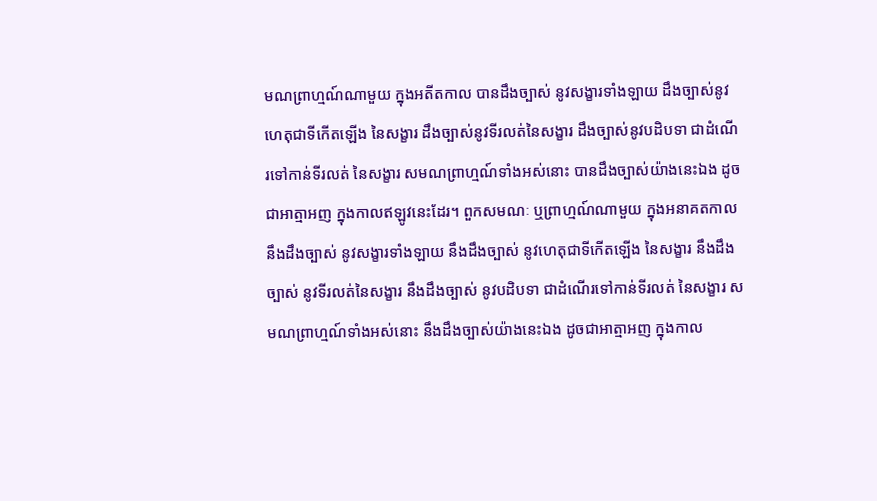មណព្រាហ្មណ៍ណាមួយ ក្នុងអតីតកាល បានដឹងច្បាស់ នូវសង្ខារទាំងឡាយ ដឹងច្បាស់នូវហេតុជាទីកើតឡើង នៃសង្ខារ ដឹងច្បាស់នូវទីរលត់នៃសង្ខារ ដឹងច្បាស់នូវបដិបទា ជាដំណើរទៅកាន់ទីរលត់ នៃសង្ខារ សមណព្រាហ្មណ៍ទាំងអស់នោះ បានដឹងច្បាស់យ៉ាងនេះឯង ដូចជាអាត្មាអញ ក្នុងកាលឥឡូវនេះដែរ។ ពួកសមណៈ ឬព្រាហ្មណ៍ណាមួយ ក្នុងអនាគតកាល នឹងដឹងច្បាស់ នូវសង្ខារទាំងឡាយ នឹងដឹងច្បាស់ នូវហេតុជាទីកើតឡើង នៃសង្ខារ នឹងដឹងច្បាស់ នូវទីរលត់នៃសង្ខារ នឹងដឹងច្បាស់ នូវបដិបទា ជាដំណើរទៅកាន់ទីរលត់ នៃសង្ខារ សមណព្រាហ្មណ៍ទាំងអស់នោះ នឹងដឹងច្បាស់យ៉ាងនេះឯង ដូចជាអាត្មាអញ ក្នុងកាល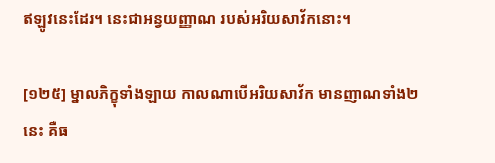ឥឡូវនេះដែរ។ នេះជាអន្វយញ្ញាណ របស់អរិយសាវ័កនោះ។

[១២៥] ម្នាលភិក្ខុទាំងឡាយ កាលណាបើអរិយសាវ័ក មានញាណទាំង២នេះ គឺធ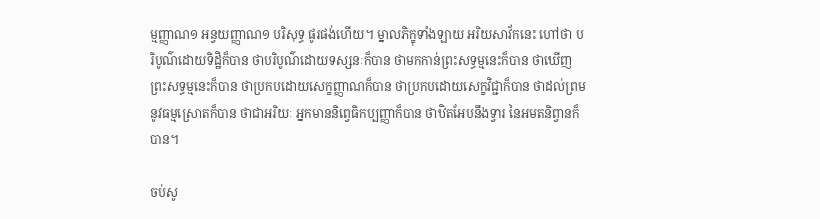ម្មញ្ញាណ១ អន្វយញ្ញាណ១ បរិសុទ្ធ ផូរផង់ហើយ។ ម្នាលភិក្ខុទាំងឡាយ អរិយសាវ័កនេះ ហៅថា បរិបូណ៌ដោយទិដ្ឋិក៏បាន ថាបរិបូណ៌ដោយទស្សនៈក៏បាន ថាមកកាន់ព្រះសទ្ធម្មនេះក៏បាន ថាឃើញព្រះសទ្ធម្មនេះក៏បាន ថាប្រកបដោយសេក្ខញ្ញាណក៏បាន ថាប្រកបដោយសេក្ខវិជ្ជាក៏បាន ថាដល់ព្រម នូវធម្មស្រោតក៏បាន ថាជាអរិយៈ អ្នកមាននិព្វេធិកប្បញ្ញាក៏បាន ថាឋិតអែបនឹងទ្វារ នៃអមតនិព្វានក៏បាន។

ចប់សូ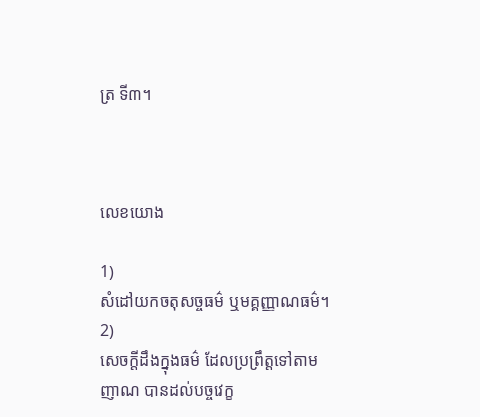ត្រ ទី៣។



លេខយោង

1)
សំដៅយកចតុសច្ចធម៌ ឬមគ្គញ្ញាណធម៌។
2)
សេចក្តីដឹងក្នុងធម៌ ដែលប្រព្រឹត្តទៅតាមញាណ បានដល់បច្ចវេក្ខ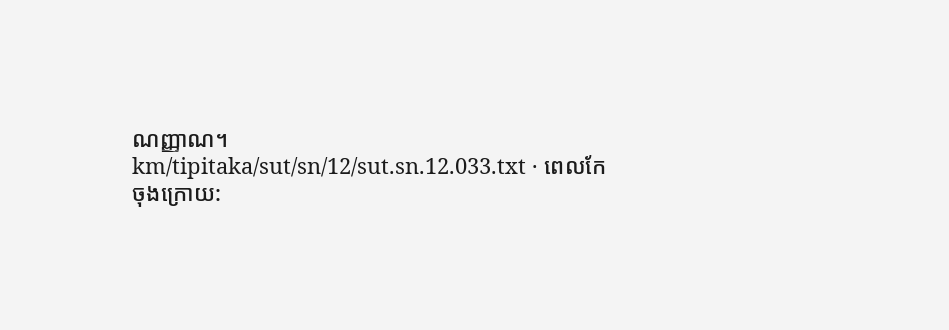ណញ្ញាណ។
km/tipitaka/sut/sn/12/sut.sn.12.033.txt · ពេលកែចុងក្រោយ: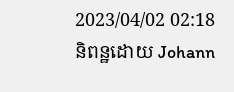2023/04/02 02:18 និពន្ឋដោយ Johann